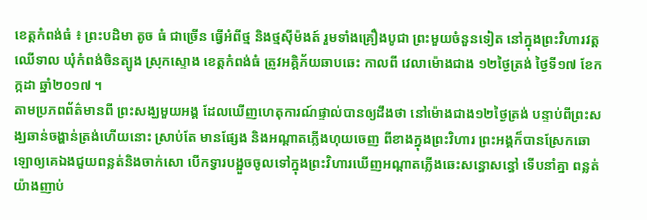ខេត្តកំពង់ធំ ៖ ព្រះបដិមា តូច ធំ ជាច្រើន ធ្វើអំពីថ្ម និងថ្មស៊ីម៉ងត៍ រួមទាំងគ្រឿងបូជា ព្រះមួយចំនួនទៀត នៅក្នុងព្រះវិហារវត្ត ឈើទាល ឃុំកំពង់ចិនត្បូង ស្រុកស្ទោង ខេត្តកំពង់ធំ ត្រូវអគ្គិភ័យឆាបឆេះ កាលពី វេលាម៉ោងជាង ១២ថ្ងៃត្រង់ ថ្ងៃទី១៧ ខែកក្កដា ឆ្នាំ២០១៧ ។
តាមប្រភពព័ត៌មានពី ព្រះសង្ឃមួយអង្គ ដែលឃើញហេតុការណ៍ផ្ទាល់បានឲ្យដឹងថា នៅម៉ោងជាង១២ថ្ងៃត្រង់ បន្ទាប់ពីព្រះសង្ឃឆាន់ចង្ហាន់ត្រង់ហើយនោះ ស្រាប់តែ មានផ្សែង និងអណ្ដាតភ្លើងហុយចេញ ពីខាងក្នុងព្រះវិហារ ព្រះអង្គក៏បានស្រែកឆោឡោឲ្យគេឯងជួយពន្លត់និងចាក់សោ បើកទ្វារបង្អួចចូលទៅក្នុងព្រះវិហារឃើញអណ្ដាតភ្លើងឆេះសន្ធោសន្ធៅ ទើបនាំគ្នា ពន្លត់យ៉ាងញាប់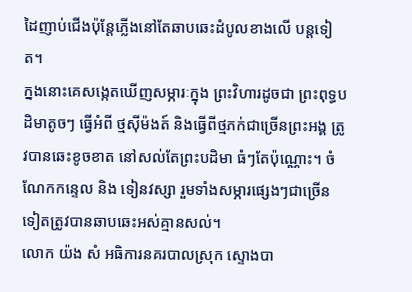ដៃញាប់ជើងប៉ុន្ដែភ្លើងនៅតែឆាបឆេះដំបូលខាងលើ បន្តទៀត។
ក្នងនោះគេសង្កេតឃើញសម្ភារៈក្នុង ព្រះវិហារដូចជា ព្រះពុទ្ធបដិមាតូចៗ ធ្វើអំពី ថ្មស៊ីម៉ងត៍ និងធ្វើពីថ្មភក់ជាច្រើនព្រះអង្គ ត្រូវបានឆេះខូចខាត នៅសល់តែព្រះបដិមា ធំៗតែប៉ុណ្ណោះ។ ចំណែកកន្ទេល និង ទៀនវស្សា រួមទាំងសម្ភារផ្សេងៗជាច្រើនទៀតត្រូវបានឆាបឆេះអស់គ្មានសល់។
លោក យ៉ង សំ អធិការនគរបាលស្រុក ស្ទោងបា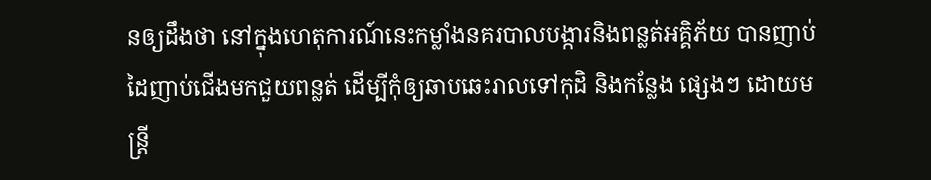នឲ្យដឹងថា នៅក្នុងហេតុការណ៍នេះកម្លាំងនគរបាលបង្ការនិងពន្លត់អគ្គិភ័យ បានញាប់ដៃញាប់ជើងមកជួយពន្លត់ ដើម្បីកុំឲ្យឆាបឆេះរាលទៅកុដិ និងកន្លែង ផ្សេងៗ ដោយមន្ដ្រី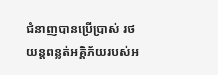ជំនាញបានប្រើប្រាស់ រថយន្ដពន្លត់អគ្គិភ័យរបស់អ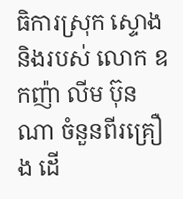ធិការស្រុក ស្ទោងនិងរបស់ លោក ឧកញ៉ា លីម ប៊ុនណា ចំនួនពីរគ្រឿង ដើ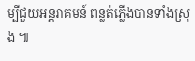ម្បីជួយអន្ដរាគមន៍ ពន្លត់ភ្លើងបានទាំងស្រុង ៕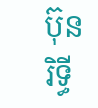ប៊ុន រិទ្ធី